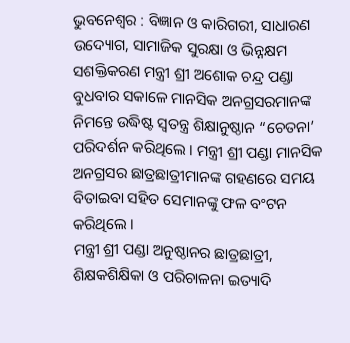ଭୁବନେଶ୍ୱର : ବିଜ୍ଞାନ ଓ କାରିଗରୀ, ସାଧାରଣ ଉଦ୍ୟୋଗ, ସାମାଜିକ ସୁରକ୍ଷା ଓ ଭିନ୍ନକ୍ଷମ ସଶକ୍ତିକରଣ ମନ୍ତ୍ରୀ ଶ୍ରୀ ଅଶୋକ ଚନ୍ଦ୍ର ପଣ୍ଡା ବୁଧବାର ସକାଳେ ମାନସିକ ଅନଗ୍ରସରମାନଙ୍କ ନିମନ୍ତେ ଉଦ୍ଧିଷ୍ଟ ସ୍ୱତନ୍ତ୍ର ଶିକ୍ଷାନୁଷ୍ଠାନ “ଚେତନା’ ପରିଦର୍ଶନ କରିଥିଲେ । ମନ୍ତ୍ରୀ ଶ୍ରୀ ପଣ୍ଡା ମାନସିକ ଅନଗ୍ରସର ଛାତ୍ରଛାତ୍ରୀମାନଙ୍କ ଗହଣରେ ସମୟ ବିତାଇବା ସହିତ ସେମାନଙ୍କୁ ଫଳ ବଂଟନ କରିଥିଲେ ।
ମନ୍ତ୍ରୀ ଶ୍ରୀ ପଣ୍ଡା ଅନୁଷ୍ଠାନର ଛାତ୍ରଛାତ୍ରୀ, ଶିକ୍ଷକଶିକ୍ଷିକା ଓ ପରିଚାଳନା ଇତ୍ୟାଦି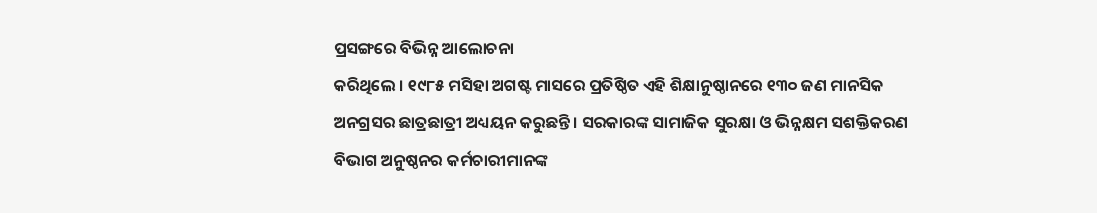ପ୍ରସଙ୍ଗରେ ବିଭିନ୍ନ ଆଲୋଚନା
କରିଥିଲେ । ୧୯୮୫ ମସିହା ଅଗଷ୍ଟ ମାସରେ ପ୍ରତିଷ୍ଠିତ ଏହି ଶିକ୍ଷାନୁଷ୍ଠାନରେ ୧୩୦ ଜଣ ମାନସିକ ଅନଗ୍ରସର ଛାତ୍ରଛାତ୍ରୀ ଅଧ୍ୟୟନ କରୁଛନ୍ତି । ସରକାରଙ୍କ ସାମାଜିକ ସୁରକ୍ଷା ଓ ଭିନ୍ନକ୍ଷମ ସଶକ୍ତିକରଣ ବିଭାଗ ଅନୁଷ୍ଠନର କର୍ମଚାରୀମାନଙ୍କ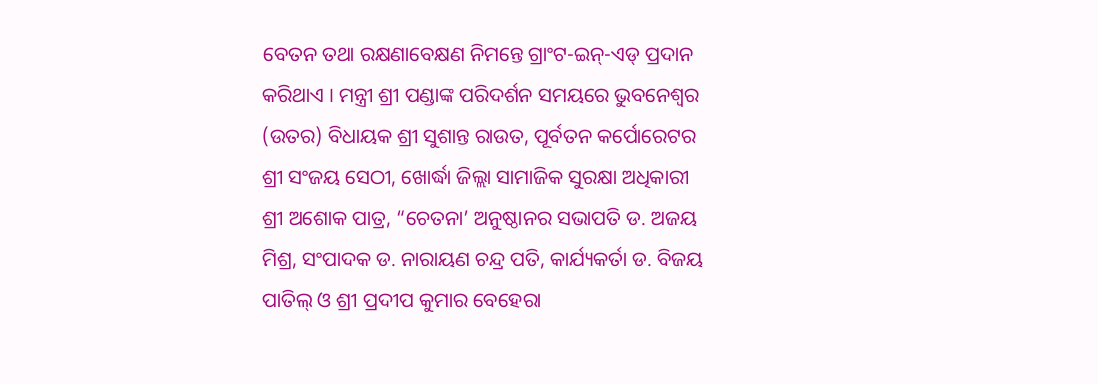ବେତନ ତଥା ରକ୍ଷଣାବେକ୍ଷଣ ନିମନ୍ତେ ଗ୍ରାଂଟ-ଇନ୍-ଏଡ୍ ପ୍ରଦାନ କରିଥାଏ । ମନ୍ତ୍ରୀ ଶ୍ରୀ ପଣ୍ଡାଙ୍କ ପରିଦର୍ଶନ ସମୟରେ ଭୁବନେଶ୍ୱର (ଉତର) ବିଧାୟକ ଶ୍ରୀ ସୁଶାନ୍ତ ରାଉତ, ପୂର୍ବତନ କର୍ପୋରେଟର ଶ୍ରୀ ସଂଜୟ ସେଠୀ, ଖୋର୍ଦ୍ଧା ଜିଲ୍ଲା ସାମାଜିକ ସୁରକ୍ଷା ଅଧିକାରୀ ଶ୍ରୀ ଅଶୋକ ପାତ୍ର, “ଚେତନା’ ଅନୁଷ୍ଠାନର ସଭାପତି ଡ. ଅଜୟ ମିଶ୍ର, ସଂପାଦକ ଡ. ନାରାୟଣ ଚନ୍ଦ୍ର ପତି, କାର୍ଯ୍ୟକର୍ତା ଡ. ବିଜୟ ପାତିଲ୍ ଓ ଶ୍ରୀ ପ୍ରଦୀପ କୁମାର ବେହେରା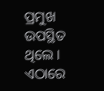ପ୍ରମୁଖ ଉପସ୍ଥିତ ଥିଲେ ।
ଏଠାରେ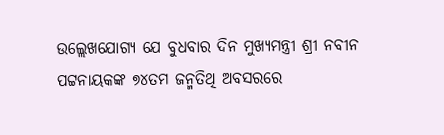ଉଲ୍ଲେଖଯୋଗ୍ୟ ଯେ ବୁଧବାର ଦିନ ମୁଖ୍ୟମନ୍ତ୍ରୀ ଶ୍ରୀ ନବୀନ ପଟ୍ଟନାୟକଙ୍କ ୭୪ତମ ଜନ୍ମତିଥି ଅବସରରେ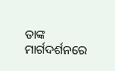ତାଙ୍କ ମାର୍ଗଦର୍ଶନରେ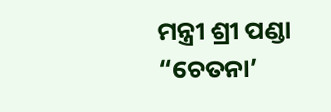ମନ୍ତ୍ରୀ ଶ୍ରୀ ପଣ୍ଡା “ଚେତନା’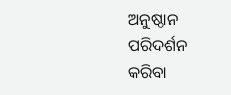ଅନୁଷ୍ଠାନ ପରିଦର୍ଶନ କରିବା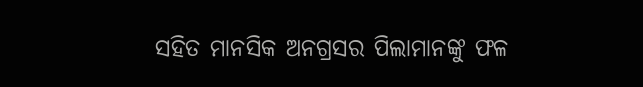ସହିତ ମାନସିକ ଅନଗ୍ରସର ପିଲାମାନଙ୍କୁ ଫଳ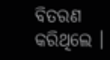ବିତରଣ କରିଥିଲେ ।